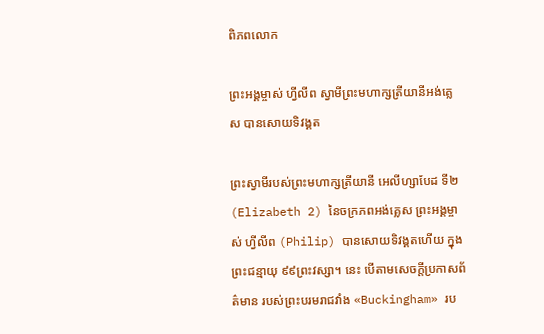ពិភពលោក

ព្រះអង្គម្ចាស់ ហ្វីលីព ស្វាមីព្រះមហាក្សត្រីយានីអង់គ្លេស បានសោយទិវង្គត

ព្រះស្វាមីរបស់ព្រះមហាក្សត្រីយានី អេលីហ្សាបែដ ទី២ (Elizabeth 2) នៃចក្រភពអង់គ្លេស ព្រះអង្គម្ចាស់ ហ្វីលីព (Philip) បានសោយទិវង្គតហើយ ក្នុងព្រះជន្មាយុ ៩៩ព្រះវស្សា។ នេះ បើតាមសេចក្តីប្រកាសព័ត៌មាន របស់ព្រះបរមរាជវាំង «Buckingham» រប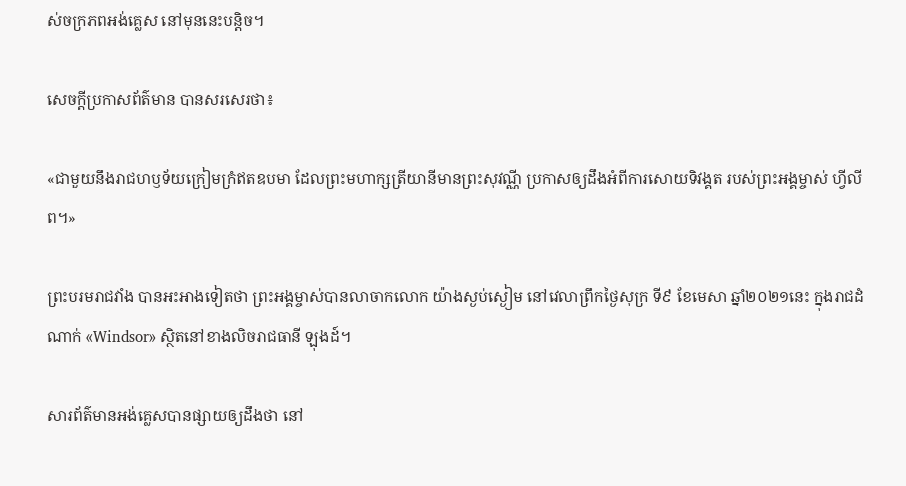ស់ចក្រភពអង់គ្លេស នៅមុននេះបន្តិច។

សេចក្តីប្រកាសព័ត៌មាន បានសរសេរថា៖

«ជាមួយនឹងរាជហឫទ័យក្រៀមក្រំឥតឧបមា ដែលព្រះមហាក្សត្រីយានីមានព្រះសុវណ្ណី ប្រកាសឲ្យដឹងអំពីការសោយទិវង្គត របស់ព្រះអង្គម្ចាស់ ហ្វីលីព។»

ព្រះបរមរាជវាំង បានអះអាងទៀតថា ព្រះអង្គម្ចាស់បានលាចាកលោក យ៉ាងស្ងប់ស្ងៀម នៅវេលាព្រឹកថ្ងៃសុក្រ ទី៩ ខែមេសា ឆ្នាំ២០២១នេះ ក្នុងរាជដំណាក់ «Windsor» ស្ថិតនៅខាងលិចរាជធានី ឡុងដ៍។

សារព័ត៌មានអង់គ្លេសបានផ្សាយឲ្យដឹងថា នៅ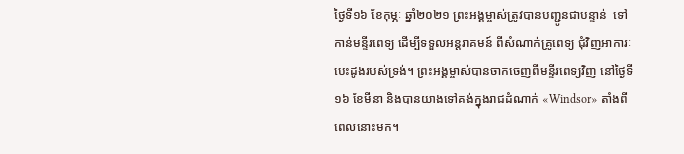ថ្ងៃទី១៦ ខែកុម្ភៈ ឆ្នាំ២០២១ ព្រះអង្គម្ចាស់ត្រូវបានបញ្ជូនជាបន្ទាន់  ទៅកាន់មន្ទីរពេទ្យ ដើម្បីទទួលអន្តរាគមន៍ ពីសំណាក់គ្រូពេទ្យ ជុំវិញអាការៈបេះដូងរបស់ទ្រង់។ ព្រះអង្គម្ចាស់បានចាកចេញពីមន្ទីរពេទ្យវិញ នៅថ្ងៃទី១៦ ខែមីនា និងបានយាងទៅគង់ក្នុងរាជដំណាក់ «Windsor» តាំងពីពេលនោះមក។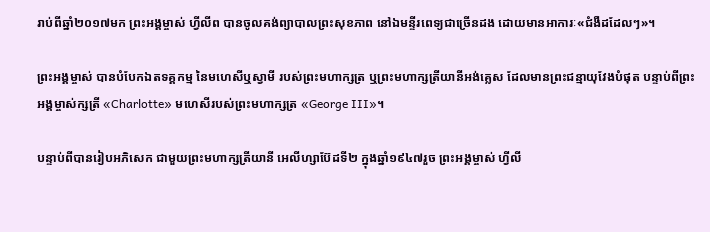រាប់ពីឆ្នាំ២០១៧មក ព្រះអង្គម្ចាស់ ហ្វីលីព បានចូលគង់ព្យាបាលព្រះសុខភាព នៅឯមន្ទីរពេទ្យជាច្រើនដង ដោយមានអាការៈ«ជំងឺដដែលៗ»។

ព្រះអង្គម្ចាស់ បានបំបែកឯតទគ្គកម្ម នៃមហេសីឬស្វាមី របស់ព្រះមហាក្សត្រ ឬព្រះមហាក្សត្រីយានីអង់គ្លេស ដែលមានព្រះជន្មាយុវែងបំផុត បន្ទាប់ពីព្រះអង្គម្ចាស់ក្សត្រី «Charlotte» មហេសីរបស់ព្រះមហាក្សត្រ «George III»។

បន្ទាប់ពីបានរៀបអភិសេក ជាមួយព្រះមហាក្សត្រីយានី អេលីហ្សាប៊ែដទី២ ក្នុងឆ្នាំ១៩៤៧រួច ព្រះអង្គម្ចាស់ ហ្វីលី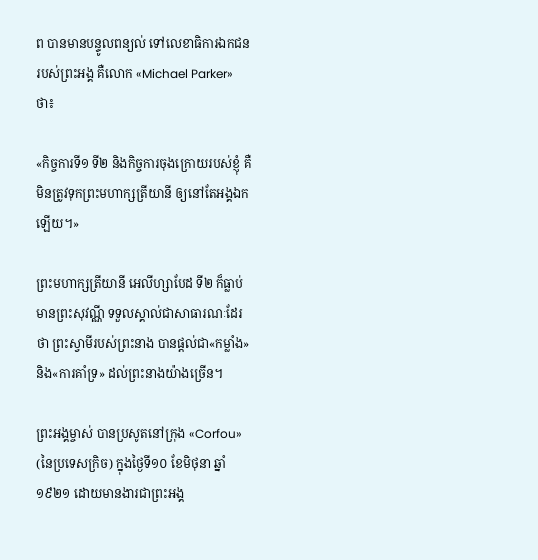ព បានមានបន្ទូលពន្យល់ ទៅលេខាធិការឯកជនរបស់ព្រះអង្គ គឺលោក «Michael Parker» ថា៖

«កិច្ចការទី១ ទី២ និងកិច្ចការចុងក្រោយរបស់ខ្ញុំ គឺមិនត្រូវទុកព្រះមហាក្សត្រីយានី ឲ្យនៅតែអង្គឯកឡើយ។»

ព្រះមហាក្សត្រីយានី អេលីហ្សាបែដ ទី២ ក៏ធ្លាប់មានព្រះសុវណ្ណី ទទួលស្គាល់ជាសាធារណៈដែរថា ព្រះស្វាមីរបស់ព្រះនាង បានផ្ដល់ជា«កម្លាំង» និង«ការគាំទ្រ» ដល់ព្រះនាងយ៉ាងច្រើន។

ព្រះអង្គម្ចាស់ បានប្រសូតនៅក្រុង «Corfou» (នៃប្រទេសក្រិច) ក្នុងថ្ងៃទី១០ ខែមិថុនា ឆ្នាំ១៩២១ ដោយមានងារជាព្រះអង្គ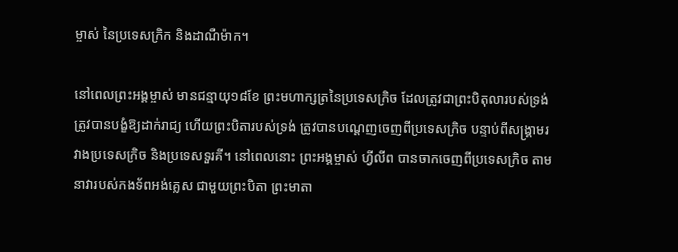ម្ចាស់ នៃប្រទេសក្រិក និងដាណឺម៉ាក។

នៅពេលព្រះអង្គម្ចាស់ មានជន្មាយុ១៨ខែ ព្រះមហាក្សត្រនៃប្រទេសក្រិច ដែលត្រូវជាព្រះបិតុលារបស់ទ្រង់ ត្រូវបានបង្ខំឱ្យដាក់រាជ្យ ហើយព្រះបិតារបស់ទ្រង់ ត្រូវបានបណ្តេញចេញពីប្រទេសក្រិច បន្ទាប់ពីសង្គ្រាមរវាងប្រទេសក្រិច និងប្រទេសទួរគី។ នៅពេលនោះ ព្រះអង្គម្ចាស់ ហ្វីលីព បានចាកចេញពីប្រទេសក្រិច តាមនាវារបស់កងទ័ពអង់គ្លេស ជាមួយព្រះបិតា ព្រះមាតា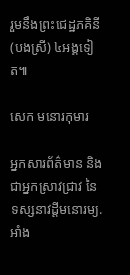រួមនឹងព្រះជេដ្ឋភគិនី (បងស្រី) ៤អង្គទៀត៕

សេក មនោរកុមារ

អ្នកសារព័ត៌មាន និងជាអ្នកស្រាវជ្រាវ នៃទស្សនាវដ្ដីមនោរម្យ.អាំង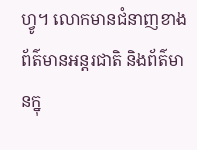ហ្វូ។ លោកមានជំនាញខាងព័ត៌មានអន្តរជាតិ និងព័ត៌មានក្នុ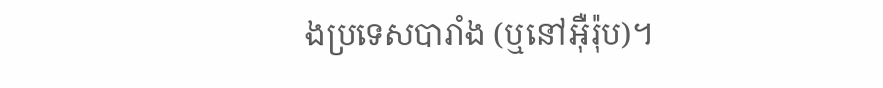ងប្រទេសបារាំង (ឬនៅអ៊ឺរ៉ុប)។